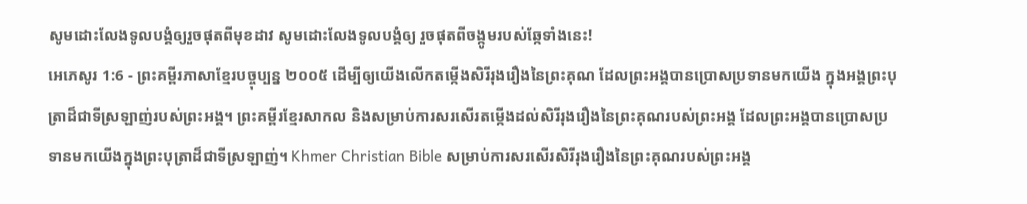សូមដោះលែងទូលបង្គំឲ្យរួចផុតពីមុខដាវ សូមដោះលែងទូលបង្គំឲ្យ រួចផុតពីចង្កូមរបស់ឆ្កែទាំងនេះ!
អេភេសូរ 1:6 - ព្រះគម្ពីរភាសាខ្មែរបច្ចុប្បន្ន ២០០៥ ដើម្បីឲ្យយើងលើកតម្កើងសិរីរុងរឿងនៃព្រះគុណ ដែលព្រះអង្គបានប្រោសប្រទានមកយើង ក្នុងអង្គព្រះបុត្រាដ៏ជាទីស្រឡាញ់របស់ព្រះអង្គ។ ព្រះគម្ពីរខ្មែរសាកល និងសម្រាប់ការសរសើរតម្កើងដល់សិរីរុងរឿងនៃព្រះគុណរបស់ព្រះអង្គ ដែលព្រះអង្គបានប្រោសប្រទានមកយើងក្នុងព្រះបុត្រាដ៏ជាទីស្រឡាញ់។ Khmer Christian Bible សម្រាប់ការសរសើរសិរីរុងរឿងនៃព្រះគុណរបស់ព្រះអង្គ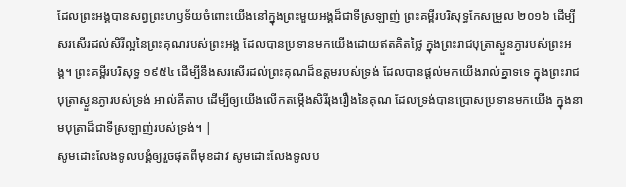ដែលព្រះអង្គបានសព្វព្រះហឫទ័យចំពោះយើងនៅក្នុងព្រះមួយអង្គដ៏ជាទីស្រឡាញ់ ព្រះគម្ពីរបរិសុទ្ធកែសម្រួល ២០១៦ ដើម្បីសរសើរដល់សិរីល្អនៃព្រះគុណរបស់ព្រះអង្គ ដែលបានប្រទានមកយើងដោយឥតគិតថ្លៃ ក្នុងព្រះរាជបុត្រាស្ងួនភ្ងារបស់ព្រះអង្គ។ ព្រះគម្ពីរបរិសុទ្ធ ១៩៥៤ ដើម្បីនឹងសរសើរដល់ព្រះគុណដ៏ឧត្តមរបស់ទ្រង់ ដែលបានផ្តល់មកយើងរាល់គ្នាទទេ ក្នុងព្រះរាជបុត្រាស្ងួនភ្ងារបស់ទ្រង់ អាល់គីតាប ដើម្បីឲ្យយើងលើកតម្កើងសិរីរុងរឿងនៃគុណ ដែលទ្រង់បានប្រោសប្រទានមកយើង ក្នុងនាមបុត្រាដ៏ជាទីស្រឡាញ់របស់ទ្រង់។ |
សូមដោះលែងទូលបង្គំឲ្យរួចផុតពីមុខដាវ សូមដោះលែងទូលប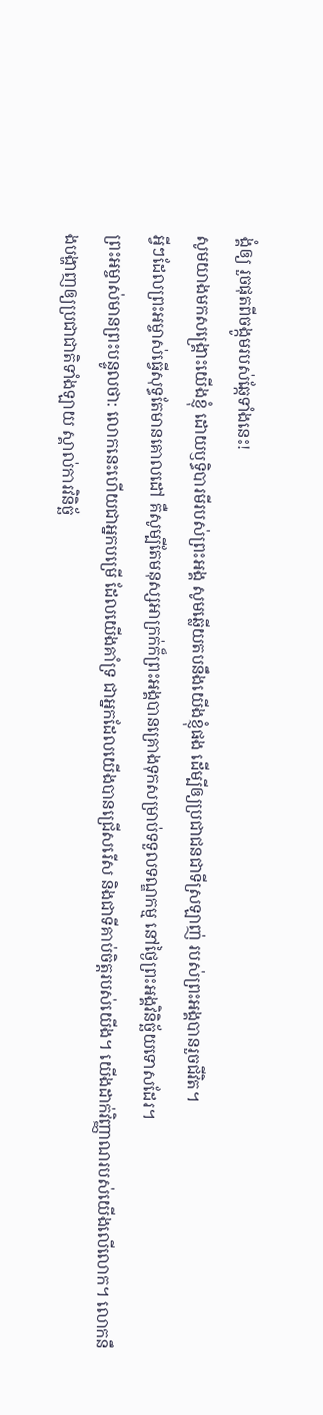ង្គំឲ្យ រួចផុតពីចង្កូមរបស់ឆ្កែទាំងនេះ!
សូមយាងមកសង្គ្រោះយើងខ្ញុំ ដោយឫទ្ធិបារមីរបស់ព្រះអង្គ សូមឆ្លើយតបនឹងយើងខ្ញុំផង ដើម្បីឲ្យប្រជាជនជាទីស្រឡាញ់ របស់ព្រះអង្គបានរួចជីវិត។
អ្វីៗដែលព្រះអម្ចាស់ធ្វើសុទ្ធតែមានគោលដៅ គឺសូម្បីតែមនុស្សអាក្រក់ក៏ព្រះអង្គបានគ្រោងទុកសម្រាប់ទទួលទណ្ឌកម្ម នៅថ្ងៃព្រះអង្គវិនិច្ឆ័យទោសដែរ។
ព្រះអម្ចាស់មានព្រះបន្ទូលថា: លោកនេះហើយជាអ្នកបម្រើ ដែលយើងគាំទ្រ ជាអ្នកដែលយើងបានជ្រើសរើស និងជាទីគាប់ចិត្តរបស់យើង។ យើងដាក់វិញ្ញាណរបស់យើងលើលោក។ លោកនឹងបង្ហាញឲ្យប្រជាជាតិទាំងឡាយ ស្គាល់ការវិនិច្ឆ័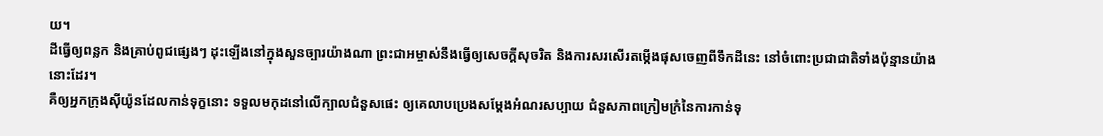យ។
ដីធ្វើឲ្យពន្លក និងគ្រាប់ពូជផ្សេងៗ ដុះឡើងនៅក្នុងសួនច្បារយ៉ាងណា ព្រះជាអម្ចាស់នឹងធ្វើឲ្យសេចក្ដីសុចរិត និងការសរសើរតម្កើងផុសចេញពីទឹកដីនេះ នៅចំពោះប្រជាជាតិទាំងប៉ុន្មានយ៉ាងនោះដែរ។
គឺឲ្យអ្នកក្រុងស៊ីយ៉ូនដែលកាន់ទុក្ខនោះ ទទួលមកុដនៅលើក្បាលជំនួសផេះ ឲ្យគេលាបប្រេងសម្តែងអំណរសប្បាយ ជំនួសភាពក្រៀមក្រំនៃការកាន់ទុ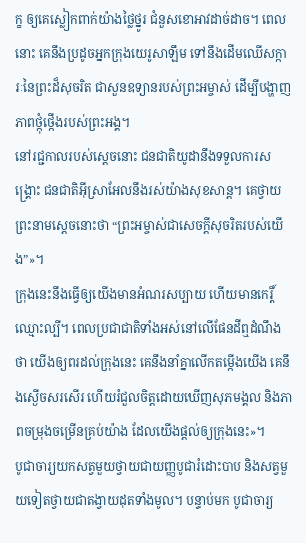ក្ខ ឲ្យគេស្លៀកពាក់យ៉ាងថ្លៃថ្នូរ ជំនួសខោអាវដាច់ដាច។ ពេលនោះ គេនឹងប្រដូចអ្នកក្រុងយេរូសាឡឹម ទៅនឹងដើមឈើសក្ការៈនៃព្រះដ៏សុចរិត ជាសួនឧទ្យានរបស់ព្រះអម្ចាស់ ដើម្បីបង្ហាញភាពថ្កុំថ្កើងរបស់ព្រះអង្គ។
នៅរជ្ជកាលរបស់ស្ដេចនោះ ជនជាតិយូដានឹងទទួលការសង្គ្រោះ ជនជាតិអ៊ីស្រាអែលនឹងរស់យ៉ាងសុខសាន្ត។ គេថ្វាយព្រះនាមស្ដេចនោះថា “ព្រះអម្ចាស់ជាសេចក្ដីសុចរិតរបស់យើង”»។
ក្រុងនេះនឹងធ្វើឲ្យយើងមានអំណរសប្បាយ ហើយមានកេរ្តិ៍ឈ្មោះល្បី។ ពេលប្រជាជាតិទាំងអស់នៅលើផែនដីឮដំណឹងថា យើងឲ្យពរដល់ក្រុងនេះ គេនឹងនាំគ្នាលើកតម្កើងយើង គេនឹងស្ងើចសរសើរ ហើយរំជួលចិត្តដោយឃើញសុភមង្គល និងភាពចម្រុងចម្រើនគ្រប់យ៉ាង ដែលយើងផ្ដល់ឲ្យក្រុងនេះ»។
បូជាចារ្យយកសត្វមួយថ្វាយជាយញ្ញបូជារំដោះបាប និងសត្វមួយទៀតថ្វាយជាតង្វាយដុតទាំងមូល។ បន្ទាប់មក បូជាចារ្យ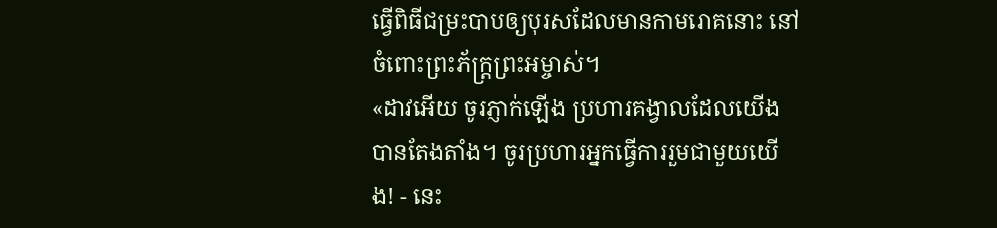ធ្វើពិធីជម្រះបាបឲ្យបុរសដែលមានកាមរោគនោះ នៅចំពោះព្រះភ័ក្ត្រព្រះអម្ចាស់។
«ដាវអើយ ចូរភ្ញាក់ឡើង ប្រហារគង្វាលដែលយើងបានតែងតាំង។ ចូរប្រហារអ្នកធ្វើការរួមជាមួយយើង! - នេះ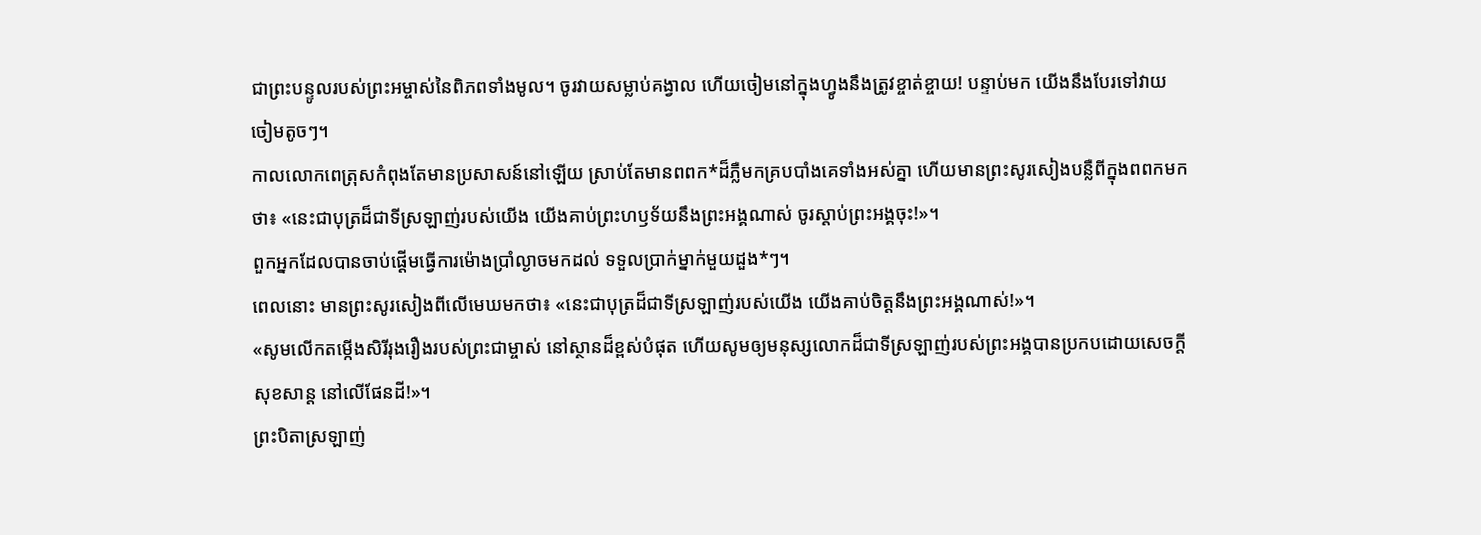ជាព្រះបន្ទូលរបស់ព្រះអម្ចាស់នៃពិភពទាំងមូល។ ចូរវាយសម្លាប់គង្វាល ហើយចៀមនៅក្នុងហ្វូងនឹងត្រូវខ្ចាត់ខ្ចាយ! បន្ទាប់មក យើងនឹងបែរទៅវាយចៀមតូចៗ។
កាលលោកពេត្រុសកំពុងតែមានប្រសាសន៍នៅឡើយ ស្រាប់តែមានពពក*ដ៏ភ្លឺមកគ្របបាំងគេទាំងអស់គ្នា ហើយមានព្រះសូរសៀងបន្លឺពីក្នុងពពកមកថា៖ «នេះជាបុត្រដ៏ជាទីស្រឡាញ់របស់យើង យើងគាប់ព្រះហឫទ័យនឹងព្រះអង្គណាស់ ចូរស្ដាប់ព្រះអង្គចុះ!»។
ពួកអ្នកដែលបានចាប់ផ្ដើមធ្វើការម៉ោងប្រាំល្ងាចមកដល់ ទទួលប្រាក់ម្នាក់មួយដួង*ៗ។
ពេលនោះ មានព្រះសូរសៀងពីលើមេឃមកថា៖ «នេះជាបុត្រដ៏ជាទីស្រឡាញ់របស់យើង យើងគាប់ចិត្តនឹងព្រះអង្គណាស់!»។
«សូមលើកតម្កើងសិរីរុងរឿងរបស់ព្រះជាម្ចាស់ នៅស្ថានដ៏ខ្ពស់បំផុត ហើយសូមឲ្យមនុស្សលោកដ៏ជាទីស្រឡាញ់របស់ព្រះអង្គបានប្រកបដោយសេចក្ដីសុខសាន្ត នៅលើផែនដី!»។
ព្រះបិតាស្រឡាញ់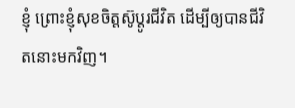ខ្ញុំ ព្រោះខ្ញុំសុខចិត្តស៊ូប្ដូរជីវិត ដើម្បីឲ្យបានជីវិតនោះមកវិញ។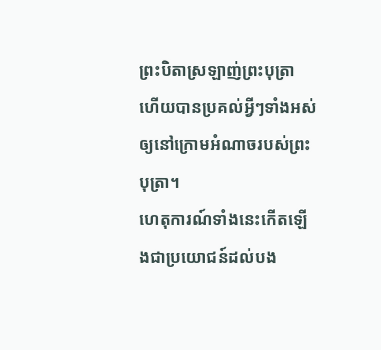ព្រះបិតាស្រឡាញ់ព្រះបុត្រា ហើយបានប្រគល់អ្វីៗទាំងអស់ឲ្យនៅក្រោមអំណាចរបស់ព្រះបុត្រា។
ហេតុការណ៍ទាំងនេះកើតឡើងជាប្រយោជន៍ដល់បង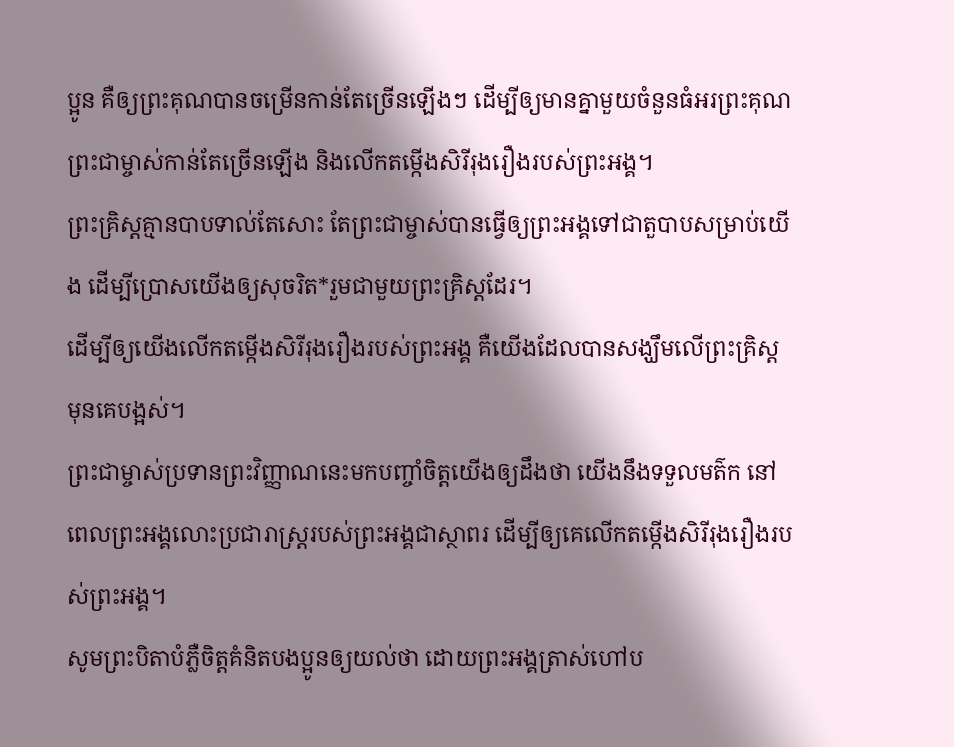ប្អូន គឺឲ្យព្រះគុណបានចម្រើនកាន់តែច្រើនឡើងៗ ដើម្បីឲ្យមានគ្នាមួយចំនួនធំអរព្រះគុណព្រះជាម្ចាស់កាន់តែច្រើនឡើង និងលើកតម្កើងសិរីរុងរឿងរបស់ព្រះអង្គ។
ព្រះគ្រិស្តគ្មានបាបទាល់តែសោះ តែព្រះជាម្ចាស់បានធ្វើឲ្យព្រះអង្គទៅជាតួបាបសម្រាប់យើង ដើម្បីប្រោសយើងឲ្យសុចរិត*រួមជាមួយព្រះគ្រិស្តដែរ។
ដើម្បីឲ្យយើងលើកតម្កើងសិរីរុងរឿងរបស់ព្រះអង្គ គឺយើងដែលបានសង្ឃឹមលើព្រះគ្រិស្តមុនគេបង្អស់។
ព្រះជាម្ចាស់ប្រទានព្រះវិញ្ញាណនេះមកបញ្ចាំចិត្តយើងឲ្យដឹងថា យើងនឹងទទួលមត៌ក នៅពេលព្រះអង្គលោះប្រជារាស្ដ្ររបស់ព្រះអង្គជាស្ថាពរ ដើម្បីឲ្យគេលើកតម្កើងសិរីរុងរឿងរបស់ព្រះអង្គ។
សូមព្រះបិតាបំភ្លឺចិត្តគំនិតបងប្អូនឲ្យយល់ថា ដោយព្រះអង្គត្រាស់ហៅប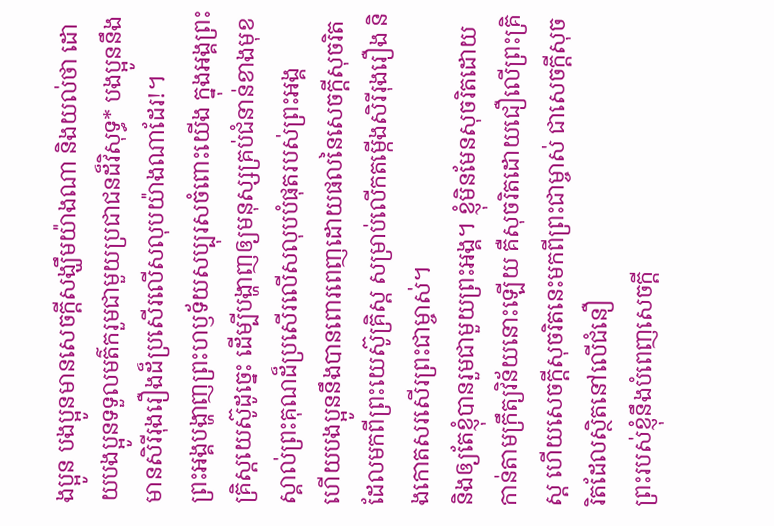ងប្អូន បងប្អូនមានសេចក្ដីសង្ឃឹមយ៉ាងណា និងយល់ថា ដោយបងប្អូនទទួលមត៌ករួមជាមួយប្រជាជនដ៏វិសុទ្ធ* បងប្អូននឹងមានសិរីរុងរឿងដ៏ប្រសើរលើសលុបយ៉ាងណាដែរ!។
ព្រះអង្គបង្ហាញព្រះហឫទ័យសប្បុរសចំពោះយើង ក្នុងអង្គព្រះគ្រិស្តយេស៊ូដូច្នេះ ដើម្បីបង្ហាញឲ្យមនុស្សគ្រប់ជំនាន់ខាងមុខ ស្គាល់ព្រះគុណដ៏ប្រសើរលើសលុបបំផុតរបស់ព្រះអង្គ
ហើយបងប្អូននឹងបានពោរពេញដោយផលនៃសេចក្ដីសុចរិត ដែលមកពីព្រះយេស៊ូគ្រិស្ត សម្រាប់លើកតម្កើងសិរីរុងរឿង និងកោតសរសើរព្រះជាម្ចាស់។
និងឲ្យតែខ្ញុំបានរួមជាមួយព្រះអង្គ។ ខ្ញុំមិនមែនសុចរិតដោយកាន់តាមក្រឹត្យវិន័យនោះឡើយ គឺសុចរិតដោយជឿលើព្រះគ្រិស្ត ហើយសេចក្ដីសុចរិតនេះមកពីព្រះជាម្ចាស់ ជាសេចក្ដីសុចរិតដែលស្ថិតនៅលើជំនឿ
ព្រះរបស់ខ្ញុំនឹងបំពេញសេចក្ដី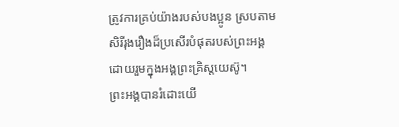ត្រូវការគ្រប់យ៉ាងរបស់បងប្អូន ស្របតាមសិរីរុងរឿងដ៏ប្រសើរបំផុតរបស់ព្រះអង្គ ដោយរួមក្នុងអង្គព្រះគ្រិស្តយេស៊ូ។
ព្រះអង្គបានរំដោះយើ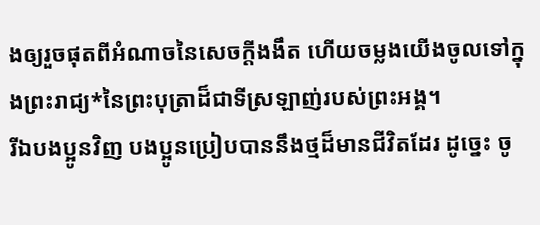ងឲ្យរួចផុតពីអំណាចនៃសេចក្ដីងងឹត ហើយចម្លងយើងចូលទៅក្នុងព្រះរាជ្យ*នៃព្រះបុត្រាដ៏ជាទីស្រឡាញ់របស់ព្រះអង្គ។
រីឯបងប្អូនវិញ បងប្អូនប្រៀបបាននឹងថ្មដ៏មានជីវិតដែរ ដូច្នេះ ចូ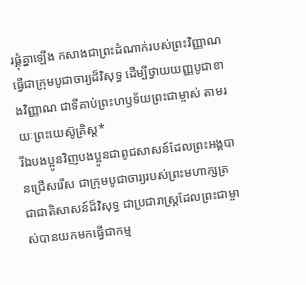រផ្គុំគ្នាឡើង កសាងជាព្រះដំណាក់របស់ព្រះវិញ្ញាណ ធ្វើជាក្រុមបូជាចារ្យដ៏វិសុទ្ធ ដើម្បីថ្វាយយញ្ញបូជាខាងវិញ្ញាណ ជាទីគាប់ព្រះហឫទ័យព្រះជាម្ចាស់ តាមរយៈព្រះយេស៊ូគ្រិស្ត*
រីឯបងប្អូនវិញបងប្អូនជាពូជសាសន៍ដែលព្រះអង្គបានជ្រើសរើស ជាក្រុមបូជាចារ្យរបស់ព្រះមហាក្សត្រ ជាជាតិសាសន៍ដ៏វិសុទ្ធ ជាប្រជារាស្ដ្រដែលព្រះជាម្ចាស់បានយកមកធ្វើជាកម្ម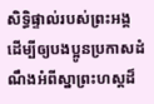សិទ្ធិផ្ទាល់របស់ព្រះអង្គ ដើម្បីឲ្យបងប្អូនប្រកាសដំណឹងអំពីស្នាព្រះហស្ដដ៏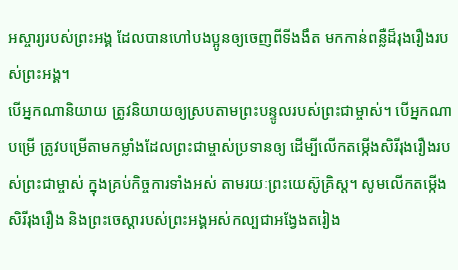អស្ចារ្យរបស់ព្រះអង្គ ដែលបានហៅបងប្អូនឲ្យចេញពីទីងងឹត មកកាន់ពន្លឺដ៏រុងរឿងរបស់ព្រះអង្គ។
បើអ្នកណានិយាយ ត្រូវនិយាយឲ្យស្របតាមព្រះបន្ទូលរបស់ព្រះជាម្ចាស់។ បើអ្នកណាបម្រើ ត្រូវបម្រើតាមកម្លាំងដែលព្រះជាម្ចាស់ប្រទានឲ្យ ដើម្បីលើកតម្កើងសិរីរុងរឿងរបស់ព្រះជាម្ចាស់ ក្នុងគ្រប់កិច្ចការទាំងអស់ តាមរយៈព្រះយេស៊ូគ្រិស្ត។ សូមលើកតម្កើងសិរីរុងរឿង និងព្រះចេស្ដារបស់ព្រះអង្គអស់កល្បជាអង្វែងតរៀង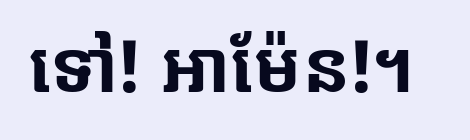ទៅ! អាម៉ែន!។